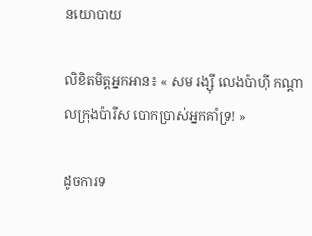នយោបាយ

លិខិតមិត្តអ្នកអាន៖ « សម រង្ស៊ី លេងប៉ាហ៊ី កណ្តាលក្រុងប៉ារីស បោកប្រាស់អ្នកគាំទ្រ! »

ដូចការទ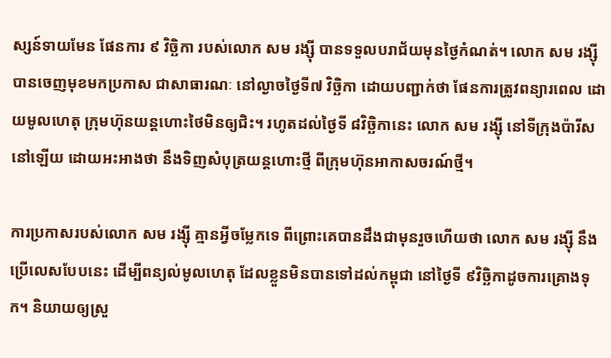ស្សន៍ទាយមែន ផែនការ ៩ វិច្ឆិកា របស់លោក សម រង្ស៊ី បានទទួលបរាជ័យមុនថ្ងៃកំណត់។ លោក សម រង្ស៊ី បានចេញមុខមកប្រកាស ជាសាធារណៈ នៅល្ងាចថ្ងៃទី៧ វិច្ឆិកា ដោយបញ្ជាក់ថា ផែនការត្រូវពន្យារពេល ដោយមូលហេតុ ក្រុមហ៊ុនយន្តហោះថៃមិនឲ្យជិះ។ រហូតដល់ថ្ងៃទី ៨វិច្ឆិកានេះ លោក សម រង្ស៊ី នៅទីក្រុងប៉ារីសនៅឡើយ ដោយអះអាងថា នឹងទិញសំបុត្រយន្តហោះថ្មី ពីក្រុមហ៊ុនអាកាសចរណ៍ថ្មី។

ការប្រកាសរបស់លោក សម រង្ស៊ី គ្មានអ្វីចម្លែកទេ ពីព្រោះគេបានដឹងជាមុនរួចហើយថា លោក សម រង្ស៊ី នឹងប្រើលេសបែបនេះ ដើម្បីពន្យល់មូលហេតុ ដែលខ្លួនមិនបានទៅដល់កម្ពុជា នៅថ្ងៃទី ៩វិច្ឆិកាដូចការគ្រោងទុក។ និយាយឲ្យស្រួ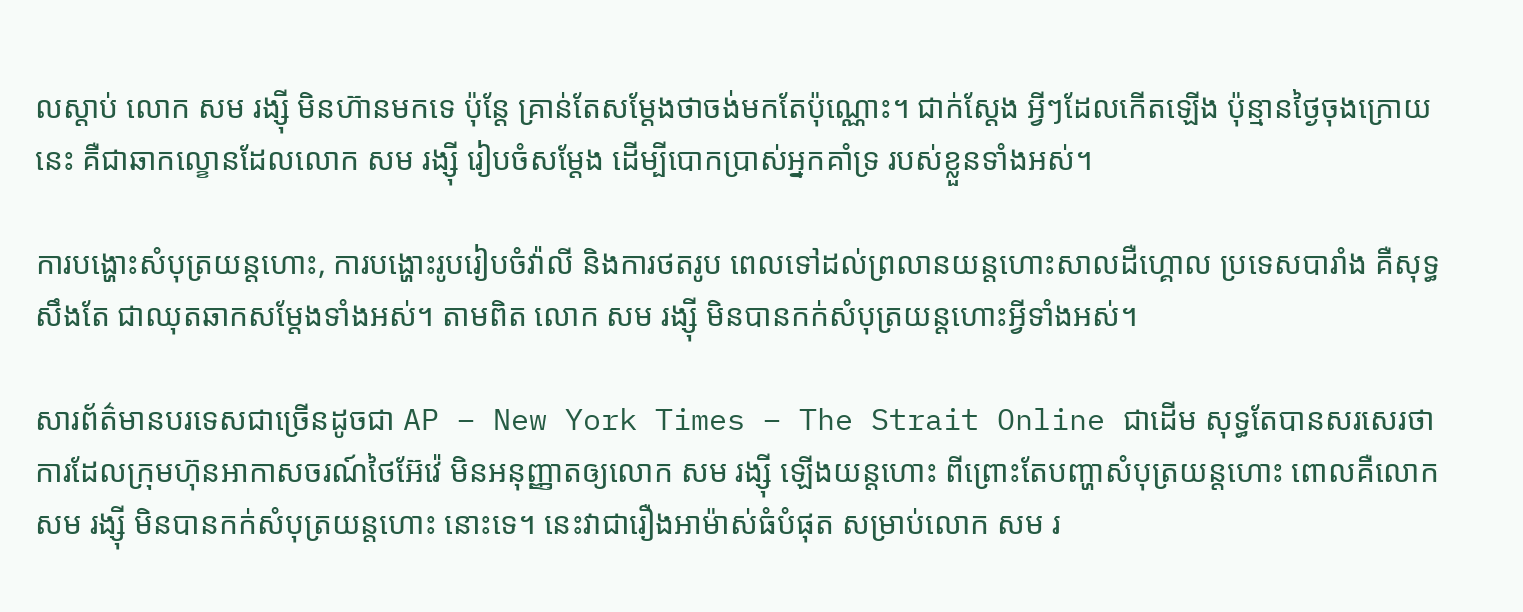លស្តាប់ លោក សម រង្ស៊ី មិនហ៊ានមកទេ ប៉ុន្តែ គ្រាន់តែសម្តែងថាចង់មកតែប៉ុណ្ណោះ។ ជាក់ស្តែង អ្វីៗដែលកើតឡើង ប៉ុន្មានថ្ងៃចុងក្រោយនេះ គឺជាឆាកល្ខោនដែលលោក សម រង្ស៊ី រៀបចំសម្តែង ដើម្បីបោកប្រាស់អ្នកគាំទ្រ របស់ខ្លួនទាំងអស់។

ការបង្ហោះសំបុត្រយន្តហោះ, ការបង្ហោះរូបរៀបចំវ៉ាលី និងការថតរូប ពេលទៅដល់ព្រលានយន្តហោះសាលដឺហ្គោល ប្រទេសបារាំង គឺសុទ្ធសឹងតែ ជាឈុតឆាកសម្តែងទាំងអស់។ តាមពិត លោក សម រង្ស៊ី មិនបានកក់សំបុត្រយន្តហោះអ្វីទាំងអស់។

សារព័ត៌មានបរទេសជាច្រើនដូចជា AP – New York Times – The Strait Online ជាដើម សុទ្ធតែបានសរសេរថា ការដែលក្រុមហ៊ុនអាកាសចរណ៍ថៃអ៊ែវ៉េ មិនអនុញ្ញាតឲ្យលោក សម រង្ស៊ី ឡើងយន្តហោះ ពីព្រោះតែបញ្ហាសំបុត្រយន្តហោះ ពោលគឺលោក សម រង្ស៊ី មិនបានកក់សំបុត្រយន្តហោះ នោះទេ។ នេះវាជារឿងអាម៉ាស់ធំបំផុត សម្រាប់លោក សម រ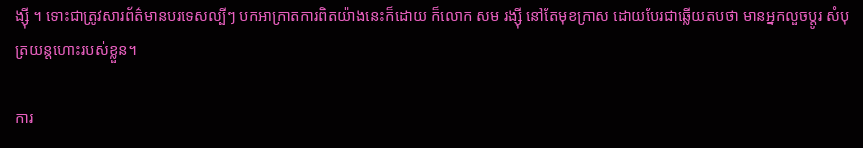ង្ស៊ី ។ ទោះជាត្រូវសារព័ត៌មានបរទេសល្បីៗ បកអាក្រាតការពិតយ៉ាងនេះក៏ដោយ ក៏លោក សម រង្ស៊ី នៅតែមុខក្រាស ដោយបែរជាឆ្លើយតបថា មានអ្នកលួចប្តូរ សំបុត្រយន្តហោះរបស់ខ្លួន។

ការ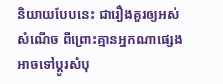និយាយបែបនេះ ជារឿងគួរឲ្យអស់សំណើច ពីព្រោះគ្មានអ្នកណាផ្សេង អាចទៅប្តូរសំបុ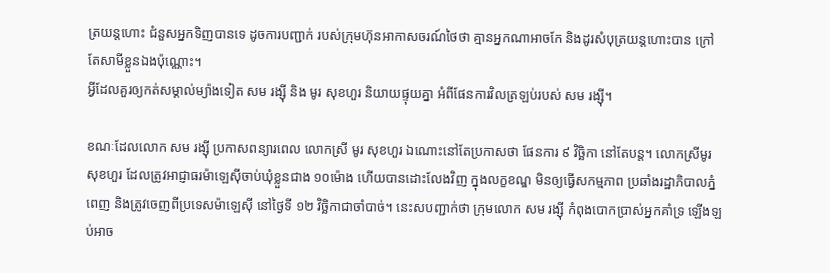ត្រយន្តហោះ ជំនួសអ្នកទិញបានទេ ដូចការបញ្ជាក់ របស់ក្រុមហ៊ុនអាកាសចរណ៍ថៃថា គ្មានអ្នកណាអាចកែ និងដូរសំបុត្រយន្តហោះបាន ក្រៅតែសាមីខ្លួនឯងប៉ុណ្ណោះ។
អ្វីដែលគួរឲ្យកត់សម្គាល់ម្យ៉ាងទៀត សម រង្ស៊ី និង មូរ សុខហួរ និយាយផ្ទុយគ្នា អំពីផែនការវិលត្រឡប់របស់ សម រង្ស៊ី។

ខណៈដែលលោក សម រង្ស៊ី ប្រកាសពន្យារពេល លោកស្រី មូរ សុខហួរ ឯណោះនៅតែប្រកាសថា ផែនការ ៩ វិច្ឆិកា នៅតែបន្ត។ លោកស្រីមូរ សុខហួរ ដែលត្រូវអាជ្ញាធរម៉ាឡេស៊ីចាប់ឃុំខ្លួនជាង ១០ម៉ោង ហើយបានដោះលែងវិញ ក្នុងលក្ខខណ្ឌ មិនឲ្យធ្វើសកម្មភាព ប្រឆាំងរដ្ឋាភិបាលភ្នំពេញ និងត្រូវចេញពីប្រទេសម៉ាឡេស៊ី នៅថ្ងៃទី ១២ វិច្ឆិកាជាចាំបាច់។ នេះសបញ្ជាក់ថា ក្រុមលោក សម រង្ស៊ី កំពុងបោកប្រាស់អ្នកគាំទ្រ ឡើងឡប់អាច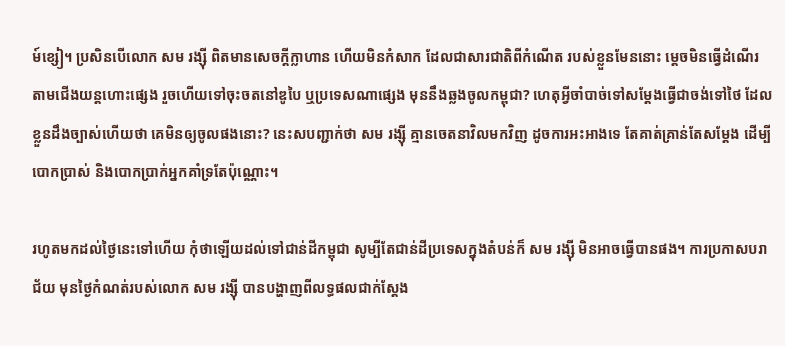ម៍ខ្សៀ។ ប្រសិនបើលោក សម រង្ស៊ី ពិតមានសេចក្តីក្លាហាន ហើយមិនកំសាក ដែលជាសារជាតិពីកំណើត របស់ខ្លួនមែននោះ ម្តេចមិនធ្វើដំណើរ តាមជើងយន្តហោះផ្សេង រួចហើយទៅចុះចតនៅឌូបៃ ឬប្រទេសណាផ្សេង មុននឹងឆ្លងចូលកម្ពុជា? ហេតុអ្វីចាំបាច់ទៅសម្តែងធ្វើជាចង់ទៅថៃ ដែលខ្លួនដឹងច្បាស់ហើយថា គេមិនឲ្យចូលផងនោះ? នេះសបញ្ជាក់ថា សម រង្ស៊ី គ្មានចេតនាវិលមកវិញ ដូចការអះអាងទេ តែគាត់គ្រាន់តែសម្តែង ដើម្បីបោកប្រាស់ និងបោកប្រាក់អ្នកគាំទ្រតែប៉ុណ្ណោះ។

រហូតមកដល់ថ្ងៃនេះទៅហើយ កុំថាឡើយដល់ទៅជាន់ដីកម្ពុជា សូម្បីតែជាន់ដីប្រទេសក្នុងតំបន់ក៏ សម រង្ស៊ី មិនអាចធ្វើបានផង។ ការប្រកាសបរាជ័យ មុនថ្ងៃកំណត់របស់លោក សម រង្ស៊ី បានបង្ហាញពីលទ្ធផលជាក់ស្តែង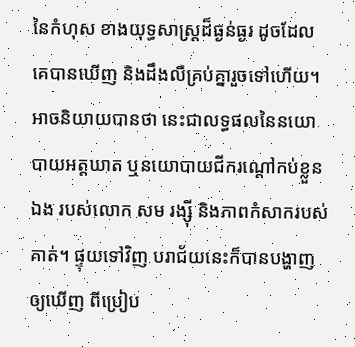នៃកំហុស ខាងយុទ្ធសាស្ត្រដ៏ធ្ងន់ធ្ងរ ដូចដែលគេបានឃើញ និងដឹងលឺគ្រប់គ្នារួចទៅហើយ។ អាចនិយាយបានថា នេះជាលទ្ធផលនៃនយោបាយអត្តឃាត ឬនយោបាយជីករណ្តៅកប់ខ្លួនឯង របស់លោក សម រង្ស៊ី និងភាពកំសាករបស់គាត់។ ផ្ទុយទៅវិញ បរាជ័យនេះក៏បានបង្ហាញឲ្យឃើញ ពីប្រៀប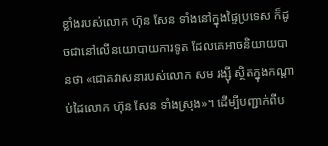ខ្លាំងរបស់លោក ហ៊ុន សែន ទាំងនៅក្នុងផ្ទៃប្រទេស ក៏ដូចជានៅលើនយោបាយការទូត ដែលគេអាចនិយាយបានថា «ជោគវាសនារបស់លោក សម រង្ស៊ី ស្ថិតក្នុងកណ្តាប់ដៃលោក ហ៊ុន សែន ទាំងស្រុង»។ ដើម្បីបញ្ជាក់ពីប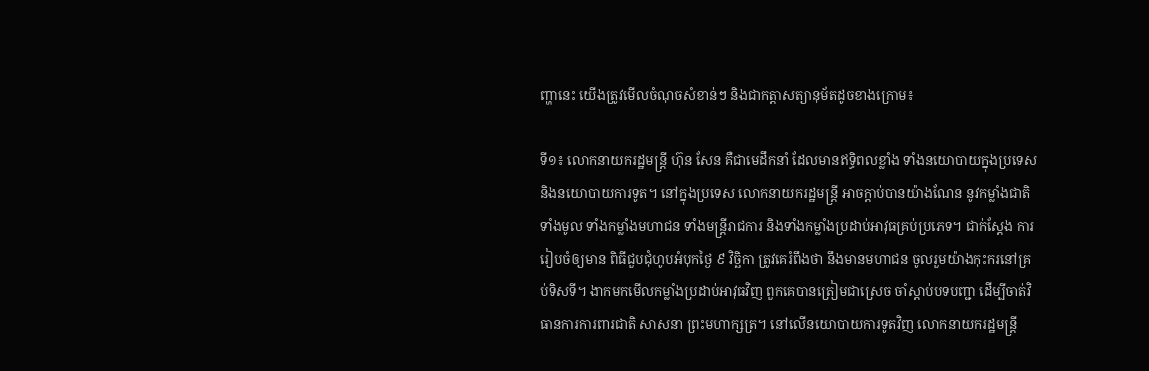ញ្ហានេះ យើងត្រូវមើលចំណុចសំខាន់ៗ និងជាកត្តាសត្យានុម័តដូចខាងក្រោម៖

ទី១៖ លោកនាយករដ្ឋមន្ត្រី ហ៊ុន សែន គឺជាមេដឹកនាំ ដែលមានឥទ្ធិពលខ្លាំង ទាំងនយោបាយក្នុងប្រទេស និងនយោបាយការទូត។ នៅក្នុងប្រទេស លោកនាយករដ្ឋមន្ត្រី អាចក្តាប់បានយ៉ាងណែន នូវកម្លាំងជាតិទាំងមូល ទាំងកម្លាំងមហាជន ទាំងមន្ត្រីរាជការ និងទាំងកម្លាំងប្រដាប់អាវុធគ្រប់ប្រភេទ។ ជាក់ស្តែង ការរៀបចំឲ្យមាន ពិធីជួបជុំហូបអំបុកថ្ងៃ ៩ វិច្ឆិកា ត្រូវគេរំពឹងថា នឹងមានមហាជន ចូលរួមយ៉ាងកុះករនៅគ្រប់ទិសទី។ ងាកមកមើលកម្លាំងប្រដាប់អាវុធវិញ ពួកគេបានត្រៀមជាស្រេច ចាំស្តាប់បទបញ្ជា ដើម្បីចាត់វិធានការការពារជាតិ សាសនា ព្រះមហាក្សត្រ។ នៅលើនយោបាយការទូតវិញ លោកនាយករដ្ឋមន្ត្រី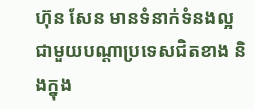ហ៊ុន សែន មានទំនាក់ទំនងល្អ ជាមួយបណ្តាប្រទេសជិតខាង និងក្នុង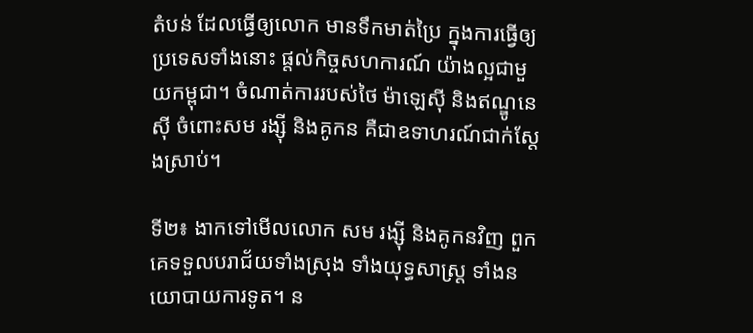តំបន់ ដែលធ្វើឲ្យលោក មានទឹកមាត់ប្រៃ ក្នុងការធ្វើឲ្យប្រទេសទាំងនោះ ផ្តល់កិច្ចសហការណ៍ យ៉ាងល្អជាមួយកម្ពុជា។ ចំណាត់ការរបស់ថៃ ម៉ាឡេស៊ី និងឥណ្ឌូនេស៊ី ចំពោះសម រង្ស៊ី និងគូកន គឺជាឧទាហរណ៍ជាក់ស្តែងស្រាប់។

ទី២៖ ងាកទៅមើលលោក សម រង្ស៊ី និងគូកនវិញ ពួកគេទទួលបរាជ័យទាំងស្រុង ទាំងយុទ្ធសាស្ត្រ ទាំងនយោបាយការទូត។ ន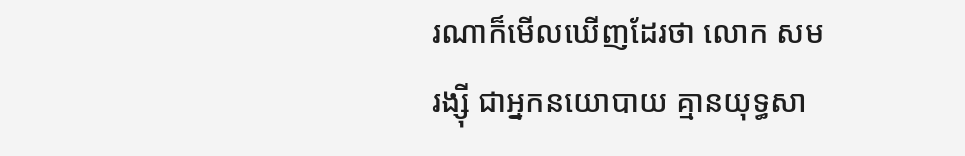រណាក៏មើលឃើញដែរថា លោក សម រង្ស៊ី ជាអ្នកនយោបាយ គ្មានយុទ្ធសា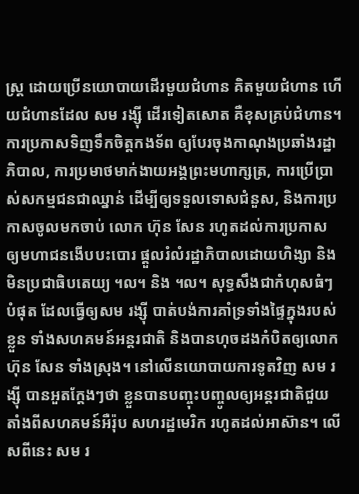ស្ត្រ ដោយប្រើនយោបាយដើរមួយជំហាន គិតមួយជំហាន ហើយជំហានដែល សម រង្ស៊ី ដើរទៀតសោត គឺខុសគ្រប់ជំហាន។ ការប្រកាសទិញទឹកចិត្តកងទ័ព ឲ្យបែរចុងកាណុងប្រឆាំងរដ្ឋាភិបាល, ការប្រមាថមាក់ងាយអង្គព្រះមហាក្សត្រ, ការប្រើប្រាស់សកម្មជនជាឈ្នាន់ ដើម្បីឲ្យទទួលទោសជំនួស, និងការប្រកាសចូលមកចាប់ លោក ហ៊ុន សែន រហូតដល់ការប្រកាស ឲ្យមហាជនងើបបះបោរ ផ្តួលរំលំរដ្ឋាភិបាលដោយហិង្សា និងមិនប្រជាធិបតេយ្យ ។ល។ និង ។ល។ សុទ្ធសឹងជាកំហុសធំៗបំផុត ដែលធ្វើឲ្យសម រង្ស៊ី បាត់បង់ការគាំទ្រទាំងផ្ទៃក្នុងរបស់ខ្លួន ទាំងសហគមន៍អន្តរជាតិ និងបានហុចដងកំបិតឲ្យលោក ហ៊ុន សែន ទាំងស្រុង។ នៅលើនយោបាយការទូតវិញ សម រង្ស៊ី បានអួតក្តែងៗថា ខ្លួនបានបញ្ចុះបញ្ចូលឲ្យអន្តរជាតិជួយ តាំងពីសហគមន៍អឺរ៉ុប សហរដ្ឋមេរិក រហូតដល់អាស៊ាន។ លើសពីនេះ សម រ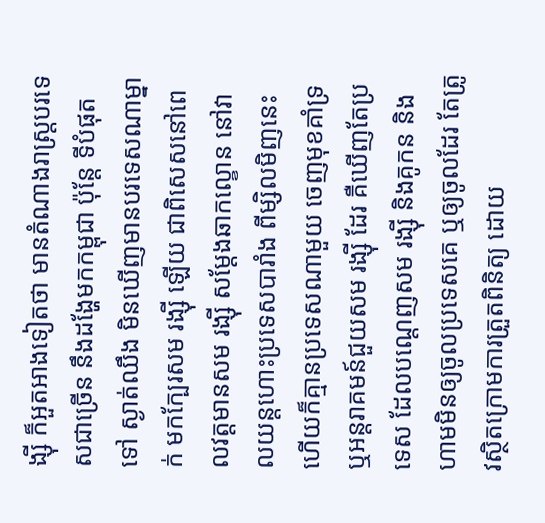ង្ស៊ី ក៏អួតអាងទៀតថា មានតំណាងរាស្ត្របរទេសជាច្រើន នឹងដង្ហែមកកម្ពុជា ប៉ុន្តែ ទីបំផុតទៅ ស្ងាត់ឈឹង មិនឃើញមានបរទេសណាម្នាក់ មកក្បែរសម រង្ស៊ី ឡើយ ជាពិសេសនៅពេលវត្តមានសម រង្ស៊ី សម្តែងឆាកល្ខោន នៅវាលយន្តហោះប្រទេសបារាំង ពីម្សិលមិញនេះ ហើយក៏គ្មានប្រទេសណាមួយ ចេញមុខគាំទ្រ ឬអន្តរាគមន៍ជួយសម រង្ស៊ី ដែរ គឺឃើញតែប្រទេស ដែលបណ្តេញសម រង្ស៊ី និងគូកន និងហាមមិនឲ្យចូលប្រទេសគេ ឬឲ្យចូលដែរ តែត្រូវស្ថិតក្រោមការត្រួតពិនិត្យ ដោយ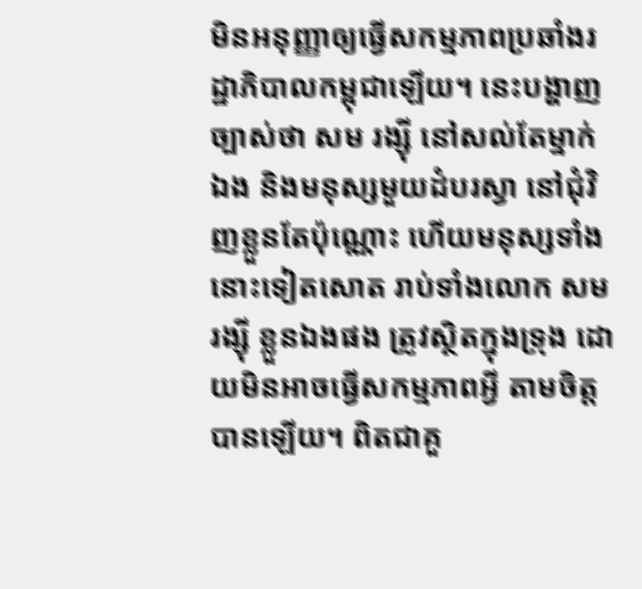មិនអនុញ្ញាឲ្យធ្វើសកម្មភាពប្រឆាំងរដ្ឋាភិបាលកម្ពុជាឡើយ។ នេះបង្ហាញច្បាស់ថា សម រង្ស៊ី នៅសល់តែម្នាក់ឯង និងមនុស្សមួយដំបរស្វា នៅជុំវិញខ្លួនតែប៉ុណ្ណោះ ហើយមនុស្សទាំងនោះទៀតសោត រាប់ទាំងលោក សម រង្ស៊ី ខ្លួនឯងផង ត្រូវស្ថិតក្នុងទ្រុង ដោយមិនអាចធ្វើសកម្មភាពអ្វី តាមចិត្តបានឡើយ។ ពិតជាគួ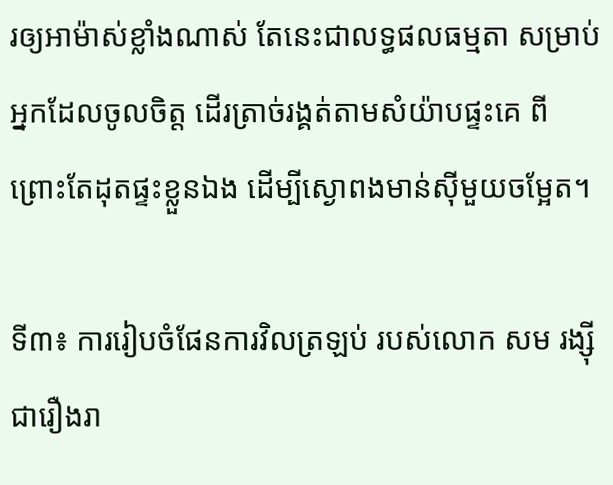រឲ្យអាម៉ាស់ខ្លាំងណាស់ តែនេះជាលទ្ធផលធម្មតា សម្រាប់អ្នកដែលចូលចិត្ត ដើរត្រាច់រង្គត់តាមសំយ៉ាបផ្ទះគេ ពីព្រោះតែដុតផ្ទះខ្លួនឯង ដើម្បីស្ងោពងមាន់ស៊ីមួយចម្អែត។

ទី៣៖ ការរៀបចំផែនការវិលត្រឡប់ របស់លោក សម រង្ស៊ី ជារឿងរា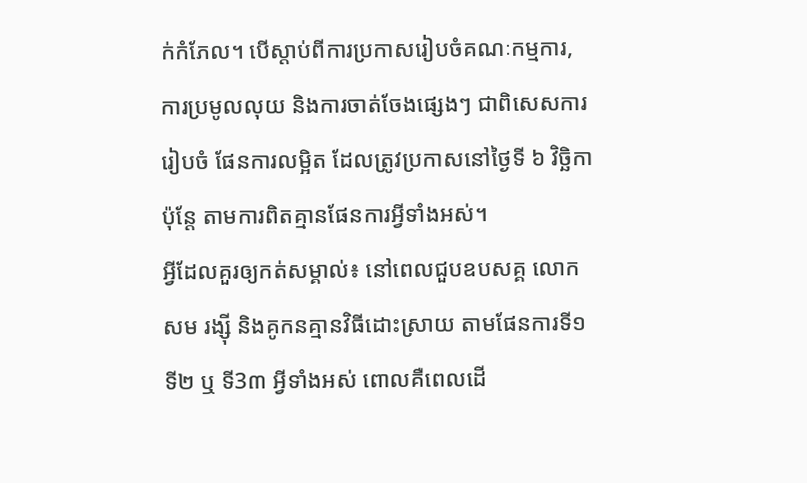ក់កំភែល។ បើស្តាប់ពីការប្រកាសរៀបចំគណៈកម្មការ, ការប្រមូលលុយ និងការចាត់ចែងផ្សេងៗ ជាពិសេសការរៀបចំ ផែនការលម្អិត ដែលត្រូវប្រកាសនៅថ្ងៃទី ៦ វិច្ឆិកា ប៉ុន្តែ តាមការពិតគ្មានផែនការអ្វីទាំងអស់។
អ្វីដែលគួរឲ្យកត់សម្គាល់៖ នៅពេលជួបឧបសគ្គ លោកសម រង្ស៊ី និងគូកនគ្មានវិធីដោះស្រាយ តាមផែនការទី១ ទី២ ឬ ទី3៣ អ្វីទាំងអស់ ពោលគឺពេលដើ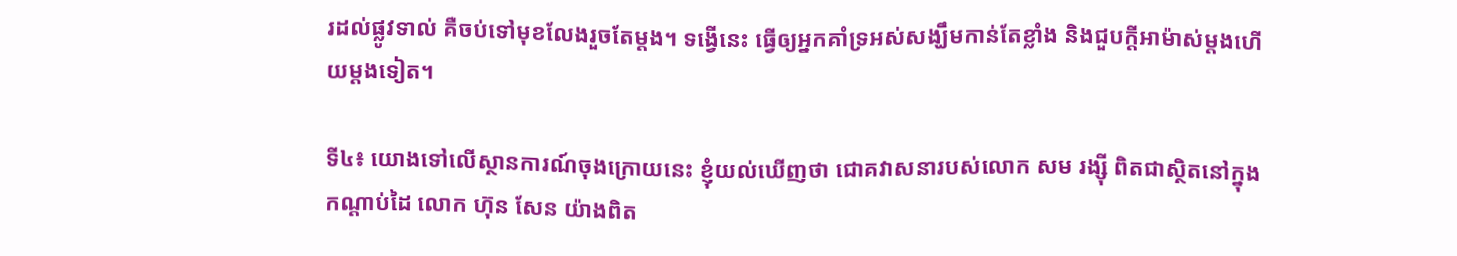រដល់ផ្លូវទាល់ គឺចប់ទៅមុខលែងរួចតែម្តង។ ទង្វើនេះ ធ្វើឲ្យអ្នកគាំទ្រអស់សង្ឃឹមកាន់តែខ្លាំង និងជួបក្តីអាម៉ាស់ម្តងហើយម្តងទៀត។

ទី៤៖ យោងទៅលើស្ថានការណ៍ចុងក្រោយនេះ ខ្ញុំយល់ឃើញថា ជោគវាសនារបស់លោក សម រង្ស៊ី ពិតជាស្ថិតនៅក្នុងកណ្តាប់ដៃ លោក ហ៊ុន សែន យ៉ាងពិត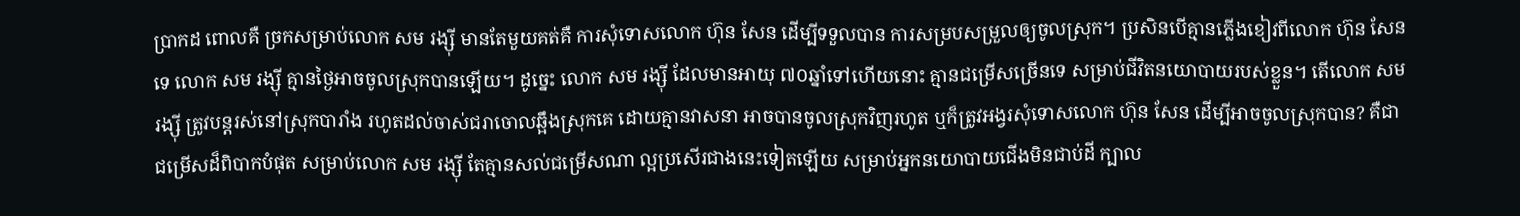ប្រាកដ ពោលគឺ ច្រកសម្រាប់លោក សម រង្ស៊ី មានតែមួយគត់គឺ ការសុំទោសលោក ហ៊ុន សែន ដើម្បីទទួលបាន ការសម្របសម្រួលឲ្យចូលស្រុក។ ប្រសិនបើគ្មានភ្លើងខៀវពីលោក ហ៊ុន សែន ទេ លោក សម រង្ស៊ី គ្មានថ្ងៃអាចចូលស្រុកបានឡើយ។ ដូច្នេះ លោក សម រង្ស៊ី ដែលមានអាយុ ៧០ឆ្នាំទៅហើយនោះ គ្មានជម្រើសច្រើនទេ សម្រាប់ជីវិតនយោបាយរបស់ខ្លួន។ តើលោក សម រង្ស៊ី ត្រូវបន្តរស់នៅស្រុកបារាំង រហូតដល់ចាស់ជរាចោលឆ្អឹងស្រុកគេ ដោយគ្មានវាសនា អាចបានចូលស្រុកវិញរហូត ឬក៏ត្រូវអង្វរសុំទោសលោក ហ៊ុន សែន ដើម្បីអាចចូលស្រុកបាន? គឺជាជម្រើសដ៏ពិបាកបំផុត សម្រាប់លោក សម រង្ស៊ី តែគ្មានសល់ជម្រើសណា ល្អប្រសើរជាងនេះទៀតឡើយ សម្រាប់អ្នកនយោបាយជើងមិនជាប់ដី ក្បាល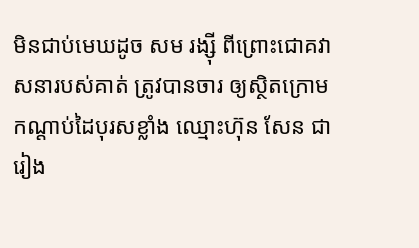មិនជាប់មេឃដូច សម រង្ស៊ី ពីព្រោះជោគវាសនារបស់គាត់ ត្រូវបានចារ ឲ្យស្ថិតក្រោមកណ្តាប់ដៃបុរសខ្លាំង ឈ្មោះហ៊ុន សែន ជារៀង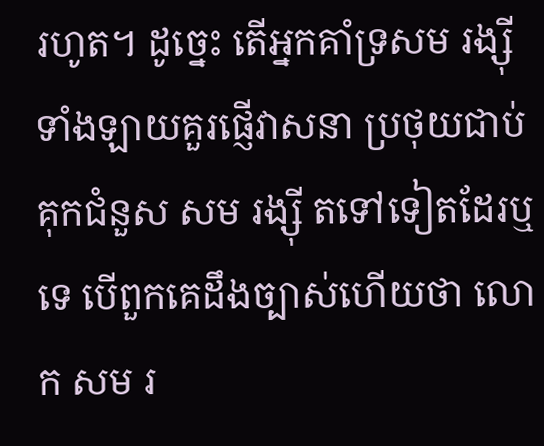រហូត។ ដូច្នេះ តើអ្នកគាំទ្រសម រង្ស៊ី ទាំងឡាយគួរផ្ញើវាសនា ប្រថុយជាប់គុកជំនួស សម រង្ស៊ី តទៅទៀតដែរឬទេ បើពួកគេដឹងច្បាស់ហើយថា លោក សម រ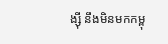ង្ស៊ី នឹងមិនមកកម្ពុ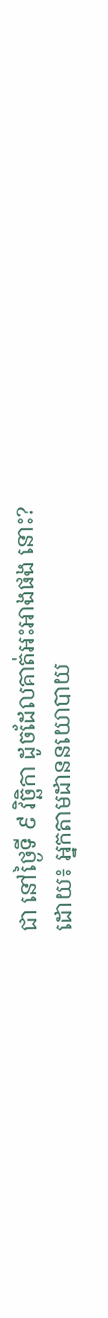ជា នៅថ្ងៃទី ៩ វិច្ឆិកា ដូចដែលគាត់អះអាងផង នោះ?
ដោយ៖ អ្នកតាមដាននយោបាយ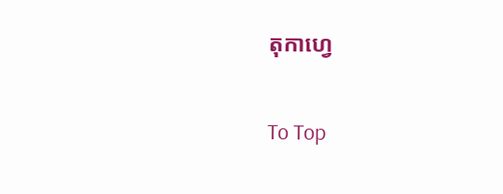តុកាហ្វេ

To Top